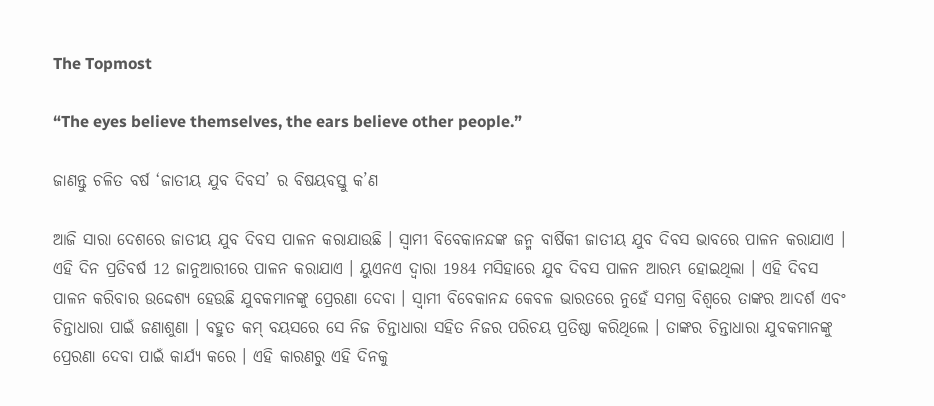The Topmost

“The eyes believe themselves, the ears believe other people.”

ଜାଣନ୍ତୁ ଚଳିତ ବର୍ଷ ‘ଜାତୀୟ ଯୁବ ଦିବସ’ ର ବିଷୟବସ୍ତୁ କ’ଣ

ଆଜି ସାରା ଦେଶରେ ଜାତୀୟ ଯୁବ ଦିବସ ପାଳନ କରାଯାଉଛି । ସ୍ବାମୀ ବିବେକାନନ୍ଦଙ୍କ ଜନ୍ମ ବାର୍ଷିକୀ ଜାତୀୟ ଯୁବ ଦିବସ ଭାବରେ ପାଳନ କରାଯାଏ । ଏହି ଦିନ ପ୍ରତିବର୍ଷ 12 ଜାନୁଆରୀରେ ପାଳନ କରାଯାଏ । ୟୁଏନଏ ଦ୍ୱାରା 1984 ମସିହାରେ ଯୁବ ଦିବସ ପାଳନ ଆରମ୍ଭ ହୋଇଥିଲା । ଏହି ଦିବସ ପାଳନ କରିବାର ଉଦ୍ଦେଶ୍ୟ ହେଉଛି ଯୁବକମାନଙ୍କୁ ପ୍ରେରଣା ଦେବା । ସ୍ୱାମୀ ବିବେକାନନ୍ଦ କେବଳ ଭାରତରେ ନୁହେଁ ସମଗ୍ର ବିଶ୍ୱରେ ତାଙ୍କର ଆଦର୍ଶ ଏବଂ ଚିନ୍ତାଧାରା ପାଇଁ ଜଣାଶୁଣା । ବହୁତ କମ୍ ବୟସରେ ସେ ନିଜ ଚିନ୍ତାଧାରା ସହିତ ନିଜର ପରିଚୟ ପ୍ରତିଷ୍ଠା କରିଥିଲେ । ତାଙ୍କର ଚିନ୍ତାଧାରା ଯୁବକମାନଙ୍କୁ ପ୍ରେରଣା ଦେବା ପାଇଁ କାର୍ଯ୍ୟ କରେ । ଏହି କାରଣରୁ ଏହି ଦିନକୁ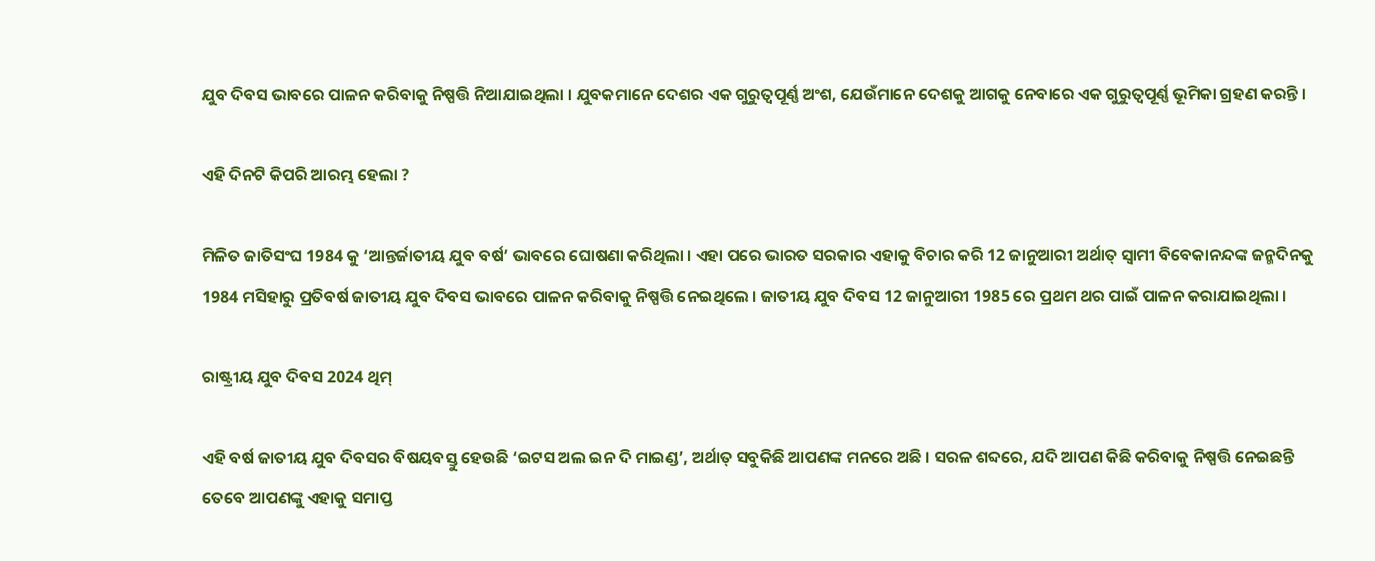ଯୁବ ଦିବସ ଭାବରେ ପାଳନ କରିବାକୁ ନିଷ୍ପତ୍ତି ନିଆଯାଇଥିଲା । ଯୁବକମାନେ ଦେଶର ଏକ ଗୁରୁତ୍ୱପୂର୍ଣ୍ଣ ଅଂଶ, ଯେଉଁମାନେ ଦେଶକୁ ଆଗକୁ ନେବାରେ ଏକ ଗୁରୁତ୍ୱପୂର୍ଣ୍ଣ ଭୂମିକା ଗ୍ରହଣ କରନ୍ତି ।

ଏହି ଦିନଟି କିପରି ଆରମ୍ଭ ହେଲା ?

ମିଳିତ ଜାତିସଂଘ 1984 କୁ ‘ଆନ୍ତର୍ଜାତୀୟ ଯୁବ ବର୍ଷ’ ଭାବରେ ଘୋଷଣା କରିଥିଲା । ଏହା ପରେ ଭାରତ ସରକାର ଏହାକୁ ବିଚାର କରି 12 ଜାନୁଆରୀ ଅର୍ଥାତ୍ ସ୍ବାମୀ ବିବେକାନନ୍ଦଙ୍କ ଜନ୍ମଦିନକୁ 1984 ମସିହାରୁ ପ୍ରତିବର୍ଷ ଜାତୀୟ ଯୁବ ଦିବସ ଭାବରେ ପାଳନ କରିବାକୁ ନିଷ୍ପତ୍ତି ନେଇଥିଲେ । ଜାତୀୟ ଯୁବ ଦିବସ 12 ଜାନୁଆରୀ 1985 ରେ ପ୍ରଥମ ଥର ପାଇଁ ପାଳନ କରାଯାଇଥିଲା ।

ରାଷ୍ଟ୍ରୀୟ ଯୁବ ଦିବସ 2024 ଥିମ୍

ଏହି ବର୍ଷ ଜାତୀୟ ଯୁବ ଦିବସର ବିଷୟବସ୍ତୁ ହେଉଛି ‘ଇଟସ ଅଲ ଇନ ଦି ମାଇଣ୍ଡ’, ଅର୍ଥାତ୍ ସବୁକିଛି ଆପଣଙ୍କ ମନରେ ଅଛି । ସରଳ ଶବ୍ଦରେ, ଯଦି ଆପଣ କିଛି କରିବାକୁ ନିଷ୍ପତ୍ତି ନେଇଛନ୍ତି ତେବେ ଆପଣଙ୍କୁ ଏହାକୁ ସମାପ୍ତ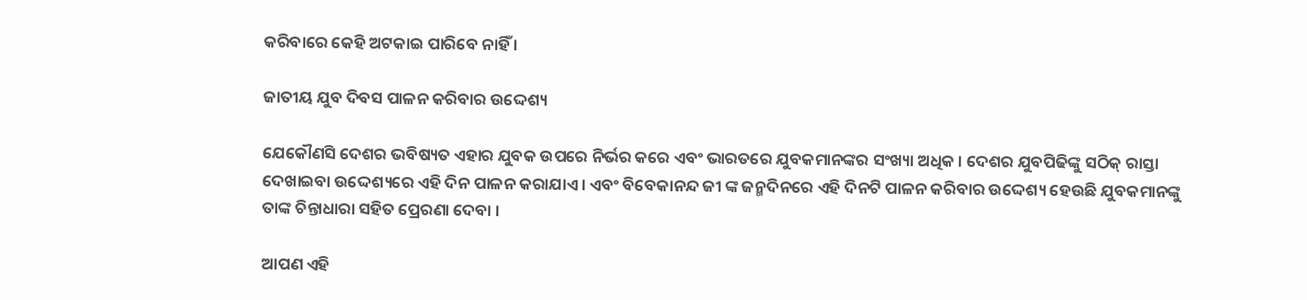କରିବାରେ କେହି ଅଟକାଇ ପାରିବେ ନାହିଁ ।

ଜାତୀୟ ଯୁବ ଦିବସ ପାଳନ କରିବାର ଉଦ୍ଦେଶ୍ୟ

ଯେକୌଣସି ଦେଶର ଭବିଷ୍ୟତ ଏହାର ଯୁବକ ଉପରେ ନିର୍ଭର କରେ ଏବଂ ଭାରତରେ ଯୁବକମାନଙ୍କର ସଂଖ୍ୟା ଅଧିକ । ଦେଶର ଯୁବପିଢିଙ୍କୁ ସଠିକ୍ ରାସ୍ତା ଦେଖାଇବା ଉଦ୍ଦେଶ୍ୟରେ ଏହି ଦିନ ପାଳନ କରାଯାଏ । ଏବଂ ବିବେକାନନ୍ଦ ଜୀ ଙ୍କ ଜନ୍ମଦିନରେ ଏହି ଦିନଟି ପାଳନ କରିବାର ଉଦ୍ଦେଶ୍ୟ ହେଉଛି ଯୁବକମାନଙ୍କୁ ତାଙ୍କ ଚିନ୍ତାଧାରା ସହିତ ପ୍ରେରଣା ଦେବା ।

ଆପଣ ଏହି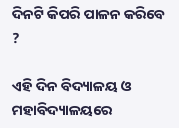ଦିନଟି କିପରି ପାଳନ କରିବେ ?

ଏହି ଦିନ ବିଦ୍ୟାଳୟ ଓ ମହାବିଦ୍ୟାଳୟରେ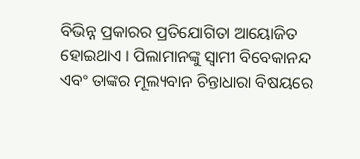ବିଭିନ୍ନ ପ୍ରକାରର ପ୍ରତିଯୋଗିତା ଆୟୋଜିତ ହୋଇଥାଏ । ପିଲାମାନଙ୍କୁ ସ୍ୱାମୀ ବିବେକାନନ୍ଦ ଏବଂ ତାଙ୍କର ମୂଲ୍ୟବାନ ଚିନ୍ତାଧାରା ବିଷୟରେ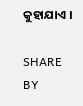କୁହାଯାଏ ।

SHARE BY